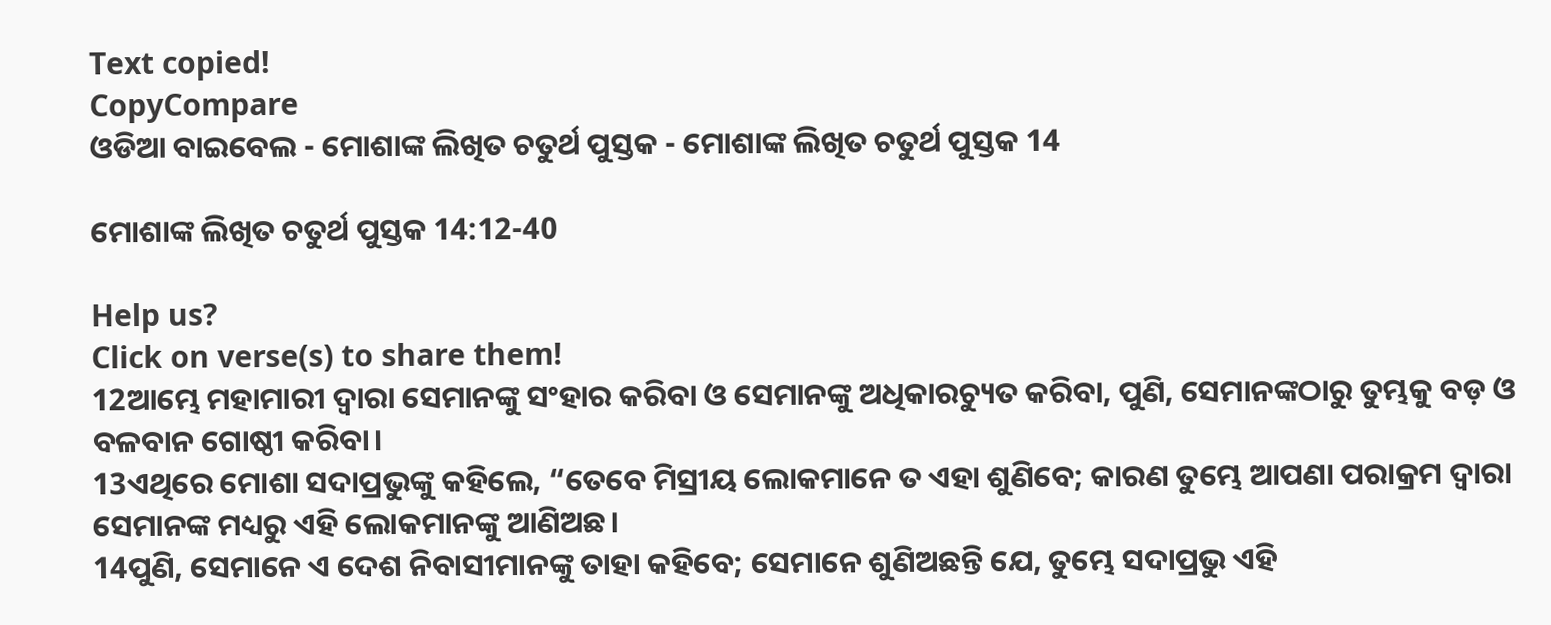Text copied!
CopyCompare
ଓଡିଆ ବାଇବେଲ - ମୋଶାଙ୍କ ଲିଖିତ ଚତୁର୍ଥ ପୁସ୍ତକ - ମୋଶାଙ୍କ ଲିଖିତ ଚତୁର୍ଥ ପୁସ୍ତକ 14

ମୋଶାଙ୍କ ଲିଖିତ ଚତୁର୍ଥ ପୁସ୍ତକ 14:12-40

Help us?
Click on verse(s) to share them!
12ଆମ୍ଭେ ମହାମାରୀ ଦ୍ୱାରା ସେମାନଙ୍କୁ ସଂହାର କରିବା ଓ ସେମାନଙ୍କୁ ଅଧିକାରଚ୍ୟୁତ କରିବା, ପୁଣି, ସେମାନଙ୍କଠାରୁ ତୁମ୍ଭକୁ ବଡ଼ ଓ ବଳବାନ ଗୋଷ୍ଠୀ କରିବା।
13ଏଥିରେ ମୋଶା ସଦାପ୍ରଭୁଙ୍କୁ କହିଲେ, “ତେବେ ମିସ୍ରୀୟ ଲୋକମାନେ ତ ଏହା ଶୁଣିବେ; କାରଣ ତୁମ୍ଭେ ଆପଣା ପରାକ୍ରମ ଦ୍ୱାରା ସେମାନଙ୍କ ମଧ୍ୟରୁ ଏହି ଲୋକମାନଙ୍କୁ ଆଣିଅଛ।
14ପୁଣି, ସେମାନେ ଏ ଦେଶ ନିବାସୀମାନଙ୍କୁ ତାହା କହିବେ; ସେମାନେ ଶୁଣିଅଛନ୍ତି ଯେ, ତୁମ୍ଭେ ସଦାପ୍ରଭୁ ଏହି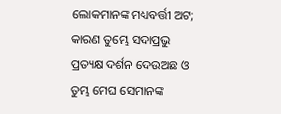ଲୋକମାନଙ୍କ ମଧ୍ୟବର୍ତ୍ତୀ ଅଟ; କାରଣ ତୁମ୍ଭେ ସଦାପ୍ରଭୁ ପ୍ରତ୍ୟକ୍ଷ ଦର୍ଶନ ଦେଉଅଛ ଓ ତୁମ୍ଭ ମେଘ ସେମାନଙ୍କ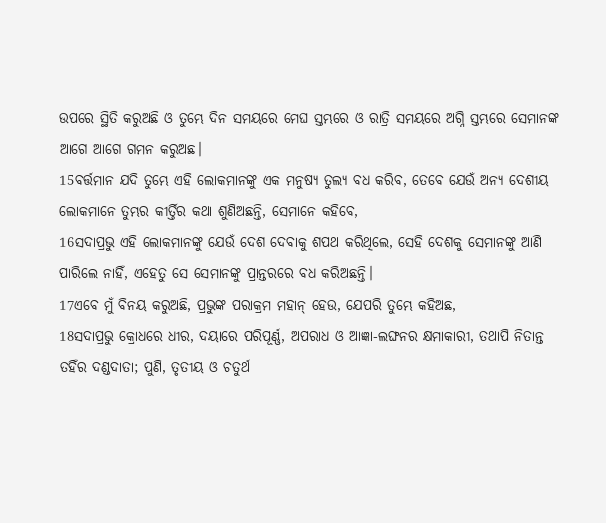ଉପରେ ସ୍ଥିତି କରୁଅଛି ଓ ତୁମ୍ଭେ ଦିନ ସମୟରେ ମେଘ ସ୍ତମ୍ଭରେ ଓ ରାତ୍ରି ସମୟରେ ଅଗ୍ନି ସ୍ତମ୍ଭରେ ସେମାନଙ୍କ ଆଗେ ଆଗେ ଗମନ କରୁଅଛ।
15ବର୍ତ୍ତମାନ ଯଦି ତୁମ୍ଭେ ଏହି ଲୋକମାନଙ୍କୁ ଏକ ମନୁଷ୍ୟ ତୁଲ୍ୟ ବଧ କରିବ, ତେବେ ଯେଉଁ ଅନ୍ୟ ଦେଶୀୟ ଲୋକମାନେ ତୁମ୍ଭର କୀର୍ତ୍ତିର କଥା ଶୁଣିଅଛନ୍ତି, ସେମାନେ କହିବେ,
16ସଦାପ୍ରଭୁ ଏହି ଲୋକମାନଙ୍କୁ ଯେଉଁ ଦେଶ ଦେବାକୁ ଶପଥ କରିଥିଲେ, ସେହି ଦେଶକୁ ସେମାନଙ୍କୁ ଆଣି ପାରିଲେ ନାହିଁ, ଏହେତୁ ସେ ସେମାନଙ୍କୁ ପ୍ରାନ୍ତରରେ ବଧ କରିଅଛନ୍ତି।
17ଏବେ ମୁଁ ବିନୟ କରୁଅଛି, ପ୍ରଭୁଙ୍କ ପରାକ୍ରମ ମହାନ୍ ହେଉ, ଯେପରି ତୁମ୍ଭେ କହିଅଛ,
18ସଦାପ୍ରଭୁ କ୍ରୋଧରେ ଧୀର, ଦୟାରେ ପରିପୂର୍ଣ୍ଣ, ଅପରାଧ ଓ ଆଜ୍ଞା-ଲଙ୍ଘନର କ୍ଷମାକାରୀ, ତଥାପି ନିତାନ୍ତ ତହିଁର ଦଣ୍ଡଦାତା; ପୁଣି, ତୃତୀୟ ଓ ଚତୁର୍ଥ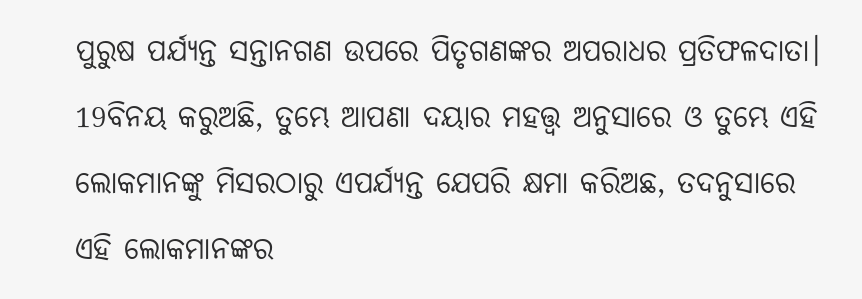ପୁରୁଷ ପର୍ଯ୍ୟନ୍ତ ସନ୍ତାନଗଣ ଉପରେ ପିତୃଗଣଙ୍କର ଅପରାଧର ପ୍ରତିଫଳଦାତା।
19ବିନୟ କରୁଅଛି, ତୁମ୍ଭେ ଆପଣା ଦୟାର ମହତ୍ତ୍ୱ ଅନୁସାରେ ଓ ତୁମ୍ଭେ ଏହି ଲୋକମାନଙ୍କୁ ମିସରଠାରୁ ଏପର୍ଯ୍ୟନ୍ତ ଯେପରି କ୍ଷମା କରିଅଛ, ତଦନୁସାରେ ଏହି ଲୋକମାନଙ୍କର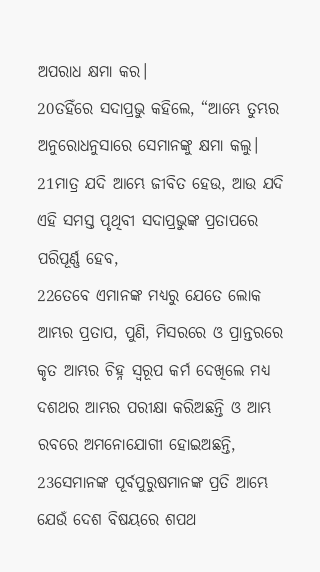ଅପରାଧ କ୍ଷମା କର।
20ତହିଁରେ ସଦାପ୍ରଭୁ କହିଲେ, “ଆମ୍ଭେ ତୁମ୍ଭର ଅନୁରୋଧନୁସାରେ ସେମାନଙ୍କୁ କ୍ଷମା କଲୁ।
21ମାତ୍ର ଯଦି ଆମ୍ଭେ ଜୀବିତ ହେଉ, ଆଉ ଯଦି ଏହି ସମସ୍ତ ପୃଥିବୀ ସଦାପ୍ରଭୁଙ୍କ ପ୍ରତାପରେ ପରିପୂର୍ଣ୍ଣ ହେବ,
22ତେବେ ଏମାନଙ୍କ ମଧ୍ୟରୁ ଯେତେ ଲୋକ ଆମ୍ଭର ପ୍ରତାପ, ପୁଣି, ମିସରରେ ଓ ପ୍ରାନ୍ତରରେ କୃତ ଆମ୍ଭର ଚିହ୍ନ ସ୍ୱରୂପ କର୍ମ ଦେଖିଲେ ମଧ୍ୟ ଦଶଥର ଆମ୍ଭର ପରୀକ୍ଷା କରିଅଛନ୍ତି ଓ ଆମ୍ଭ ରବରେ ଅମନୋଯୋଗୀ ହୋଇଅଛନ୍ତି,
23ସେମାନଙ୍କ ପୂର୍ବପୁରୁଷମାନଙ୍କ ପ୍ରତି ଆମ୍ଭେ ଯେଉଁ ଦେଶ ବିଷୟରେ ଶପଥ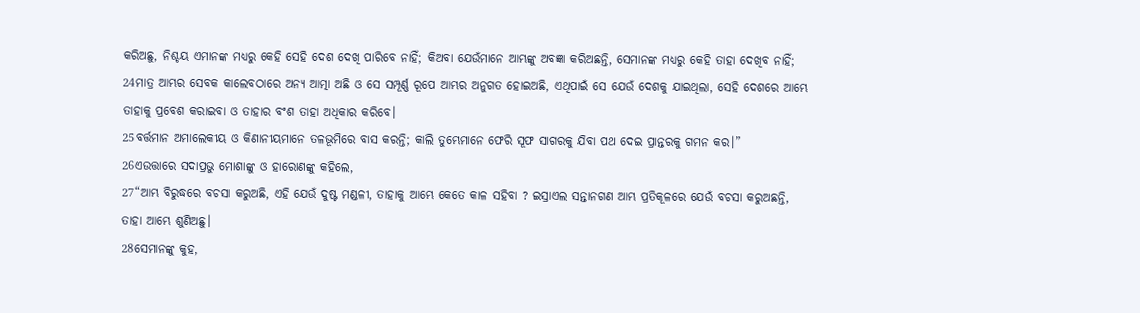କରିଅଛୁ, ନିଶ୍ଚୟ ଏମାନଙ୍କ ମଧ୍ୟରୁ କେହି ସେହି ଦେଶ ଦେଖି ପାରିବେ ନାହିଁ; କିଅବା ଯେଉଁମାନେ ଆମ୍ଭଙ୍କୁ ଅବଜ୍ଞା କରିଅଛନ୍ତି, ସେମାନଙ୍କ ମଧ୍ୟରୁ କେହି ତାହା ଦେଖିବ ନାହିଁ;
24ମାତ୍ର ଆମ୍ଭର ସେବକ କାଲେବଠାରେ ଅନ୍ୟ ଆତ୍ମା ଅଛି ଓ ସେ ସମ୍ପୂର୍ଣ୍ଣ ରୂପେ ଆମ୍ଭର ଅନୁଗତ ହୋଇଅଛି, ଏଥିପାଇଁ ସେ ଯେଉଁ ଦେଶକୁ ଯାଇଥିଲା, ସେହି ଦେଶରେ ଆମ୍ଭେ ତାହାକୁ ପ୍ରବେଶ କରାଇବା ଓ ତାହାର ବଂଶ ତାହା ଅଧିକାର କରିବେ।
25ବର୍ତ୍ତମାନ ଅମାଲେକୀୟ ଓ କିଣାନୀୟମାନେ ତଳଭୂମିରେ ବାସ କରନ୍ତି; କାଲି ତୁମ୍ଭେମାନେ ଫେରି ସୂଫ ସାଗରକୁ ଯିବା ପଥ ଦେଇ ପ୍ରାନ୍ତରକୁ ଗମନ କର।”
26ଏଉତ୍ତାରେ ସଦାପ୍ରଭୁ ମୋଶାଙ୍କୁ ଓ ହାରୋଣଙ୍କୁ କହିଲେ,
27“ଆମ୍ଭ ବିରୁଦ୍ଧରେ ବଚସା କରୁଅଛି, ଏହି ଯେଉଁ ଦୁଷ୍ଟ ମଣ୍ଡଳୀ, ତାହାକୁ ଆମ୍ଭେ କେତେ କାଳ ସହିବା ? ଇସ୍ରାଏଲ ସନ୍ତାନଗଣ ଆମ୍ଭ ପ୍ରତିକୂଳରେ ଯେଉଁ ବଚସା କରୁଅଛନ୍ତି, ତାହା ଆମ୍ଭେ ଶୁଣିଅଛୁ।
28ସେମାନଙ୍କୁ କୁହ,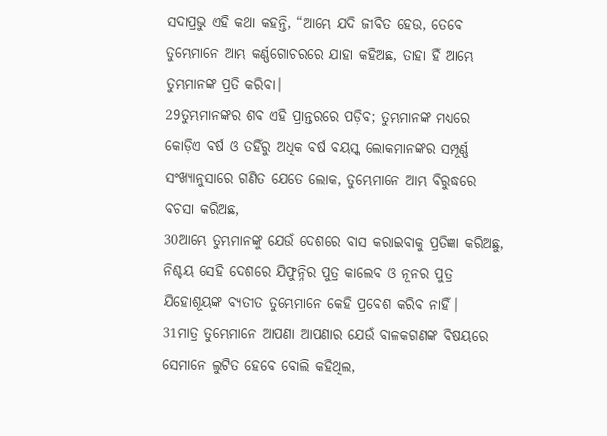ସଦାପ୍ରଭୁ ଏହି କଥା କହନ୍ତି, “ଆମ୍ଭେ ଯଦି ଜୀବିତ ହେଉ, ତେବେ ତୁମ୍ଭେମାନେ ଆମ୍ଭ କର୍ଣ୍ଣଗୋଚରରେ ଯାହା କହିଅଛ, ତାହା ହିଁ ଆମ୍ଭେ ତୁମ୍ଭମାନଙ୍କ ପ୍ରତି କରିବା।
29ତୁମ୍ଭମାନଙ୍କର ଶବ ଏହି ପ୍ରାନ୍ତରରେ ପଡ଼ିବ; ତୁମ୍ଭମାନଙ୍କ ମଧ୍ୟରେ କୋଡ଼ିଏ ବର୍ଷ ଓ ତହିଁରୁ ଅଧିକ ବର୍ଷ ବୟସ୍କ ଲୋକମାନଙ୍କର ସମ୍ପୂର୍ଣ୍ଣ ସଂଖ୍ୟାନୁସାରେ ଗଣିତ ଯେତେ ଲୋକ, ତୁମ୍ଭେମାନେ ଆମ୍ଭ ବିରୁଦ୍ଧରେ ବଚସା କରିଅଛ,
30ଆମ୍ଭେ ତୁମ୍ଭମାନଙ୍କୁ ଯେଉଁ ଦେଶରେ ବାସ କରାଇବାକୁ ପ୍ରତିଜ୍ଞା କରିଅଛୁ, ନିଶ୍ଚୟ ସେହି ଦେଶରେ ଯିଫୁନ୍ନିର ପୁତ୍ର କାଲେବ ଓ ନୂନର ପୁତ୍ର ଯିହୋଶୂୟଙ୍କ ବ୍ୟତୀତ ତୁମ୍ଭେମାନେ କେହି ପ୍ରବେଶ କରିବ ନାହିଁ।
31ମାତ୍ର ତୁମ୍ଭେମାନେ ଆପଣା ଆପଣାର ଯେଉଁ ବାଳକଗଣଙ୍କ ବିଷୟରେ ସେମାନେ ଲୁଟିତ ହେବେ ବୋଲି କହିଥିଲ,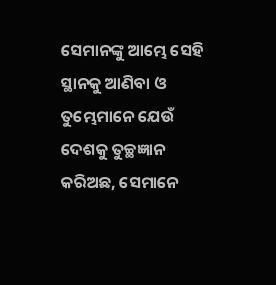ସେମାନଙ୍କୁ ଆମ୍ଭେ ସେହି ସ୍ଥାନକୁ ଆଣିବା ଓ ତୁମ୍ଭେମାନେ ଯେଉଁ ଦେଶକୁ ତୁଚ୍ଛଜ୍ଞାନ କରିଅଛ, ସେମାନେ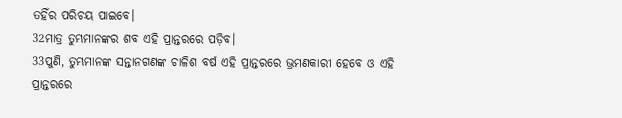ତହିଁର ପରିଚୟ ପାଇବେ।
32ମାତ୍ର ତୁମ୍ଭମାନଙ୍କର ଶବ ଏହି ପ୍ରାନ୍ତରରେ ପଡ଼ିବ।
33ପୁଣି, ତୁମ୍ଭମାନଙ୍କ ସନ୍ତାନଗଣଙ୍କ ଚାଳିଶ ବର୍ଷ ଏହି ପ୍ରାନ୍ତରରେ ଭ୍ରମଣକାରୀ ହେବେ ଓ ଏହି ପ୍ରାନ୍ତରରେ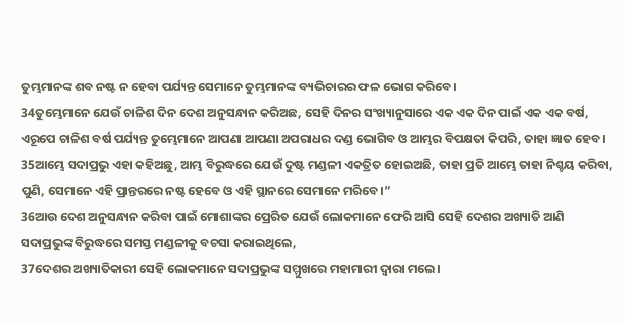ତୁମ୍ଭମାନଙ୍କ ଶବ ନଷ୍ଟ ନ ହେବା ପର୍ଯ୍ୟନ୍ତ ସେମାନେ ତୁମ୍ଭମାନଙ୍କ ବ୍ୟଭିଚାରର ଫଳ ଭୋଗ କରିବେ।
34ତୁମ୍ଭେମାନେ ଯେଉଁ ଚାଳିଶ ଦିନ ଦେଶ ଅନୁସନ୍ଧାନ କରିଅଛ, ସେହି ଦିନର ସଂଖ୍ୟାନୁସାରେ ଏକ ଏକ ଦିନ ପାଇଁ ଏକ ଏକ ବର୍ଷ, ଏରୂପେ ଚାଳିଶ ବର୍ଷ ପର୍ଯ୍ୟନ୍ତ ତୁମ୍ଭେମାନେ ଆପଣା ଆପଣା ଅପରାଧର ଦଣ୍ଡ ଭୋଗିବ ଓ ଆମ୍ଭର ବିପକ୍ଷତା କିପରି, ତାହା ଜ୍ଞାତ ହେବ।
35ଆମ୍ଭେ ସଦାପ୍ରଭୁ ଏହା କହିଅଛୁ, ଆମ୍ଭ ବିରୁଦ୍ଧରେ ଯେଉଁ ଦୁଷ୍ଟ ମଣ୍ଡଳୀ ଏକତ୍ରିତ ହୋଇଅଛି, ତାହା ପ୍ରତି ଆମ୍ଭେ ତାହା ନିଶ୍ଚୟ କରିବା, ପୁଣି, ସେମାନେ ଏହି ପ୍ରାନ୍ତରରେ ନଷ୍ଟ ହେବେ ଓ ଏହି ସ୍ଥାନରେ ସେମାନେ ମରିବେ।”
36ଆଉ ଦେଶ ଅନୁସନ୍ଧାନ କରିବା ପାଇଁ ମୋଶାଙ୍କର ପ୍ରେରିତ ଯେଉଁ ଲୋକମାନେ ଫେରି ଆସି ସେହି ଦେଶର ଅଖ୍ୟାତି ଆଣି ସଦାପ୍ରଭୁଙ୍କ ବିରୁଦ୍ଧରେ ସମସ୍ତ ମଣ୍ଡଳୀକୁ ବଚସା କରାଇଥିଲେ,
37ଦେଶର ଅଖ୍ୟାତିକାରୀ ସେହି ଲୋକମାନେ ସଦାପ୍ରଭୁଙ୍କ ସମ୍ମୁଖରେ ମହାମାରୀ ଦ୍ୱାରା ମଲେ।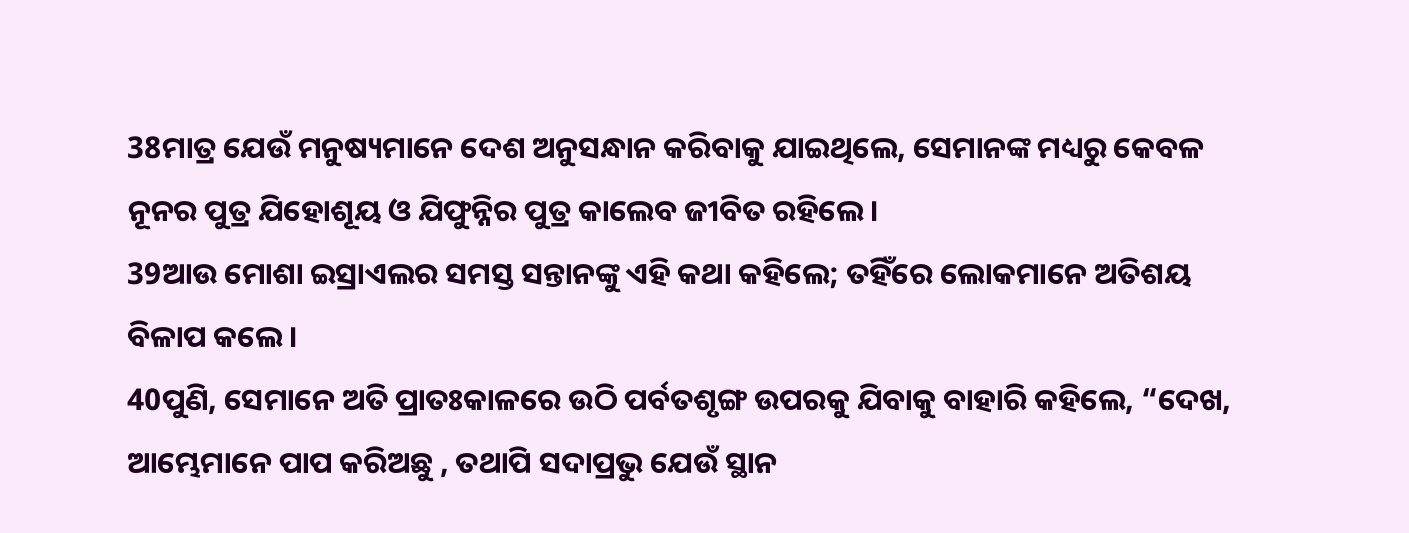38ମାତ୍ର ଯେଉଁ ମନୁଷ୍ୟମାନେ ଦେଶ ଅନୁସନ୍ଧାନ କରିବାକୁ ଯାଇଥିଲେ, ସେମାନଙ୍କ ମଧ୍ୟରୁ କେବଳ ନୂନର ପୁତ୍ର ଯିହୋଶୂୟ ଓ ଯିଫୁନ୍ନିର ପୁତ୍ର କାଲେବ ଜୀବିତ ରହିଲେ।
39ଆଉ ମୋଶା ଇସ୍ରାଏଲର ସମସ୍ତ ସନ୍ତାନଙ୍କୁ ଏହି କଥା କହିଲେ; ତହିଁରେ ଲୋକମାନେ ଅତିଶୟ ବିଳାପ କଲେ।
40ପୁଣି, ସେମାନେ ଅତି ପ୍ରାତଃକାଳରେ ଉଠି ପର୍ବତଶୃଙ୍ଗ ଉପରକୁ ଯିବାକୁ ବାହାରି କହିଲେ, “ଦେଖ, ଆମ୍ଭେମାନେ ପାପ କରିଅଛୁ , ତଥାପି ସଦାପ୍ରଭୁ ଯେଉଁ ସ୍ଥାନ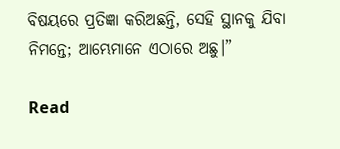ବିଷୟରେ ପ୍ରତିଜ୍ଞା କରିଅଛନ୍ତି, ସେହି ସ୍ଥାନକୁ ଯିବା ନିମନ୍ତେ; ଆମ୍ଭେମାନେ ଏଠାରେ ଅଛୁ।”

Read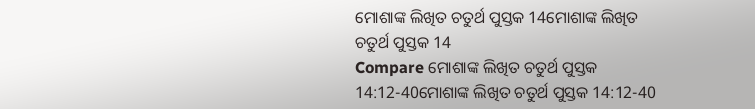ମୋଶାଙ୍କ ଲିଖିତ ଚତୁର୍ଥ ପୁସ୍ତକ 14ମୋଶାଙ୍କ ଲିଖିତ ଚତୁର୍ଥ ପୁସ୍ତକ 14
Compare ମୋଶାଙ୍କ ଲିଖିତ ଚତୁର୍ଥ ପୁସ୍ତକ 14:12-40ମୋଶାଙ୍କ ଲିଖିତ ଚତୁର୍ଥ ପୁସ୍ତକ 14:12-40